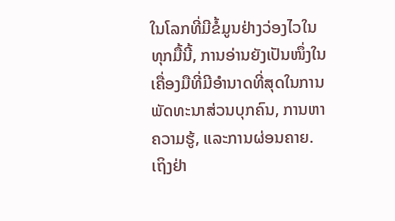ໃນໂລກທີ່ມີຂໍ້ມູນຢ່າງວ່ອງໄວໃນທຸກມື້ນີ້, ການອ່ານຍັງເປັນໜຶ່ງໃນເຄື່ອງມືທີ່ມີອໍານາດທີ່ສຸດໃນການພັດທະນາສ່ວນບຸກຄົນ, ການຫາຄວາມຮູ້, ແລະການຜ່ອນຄາຍ. ເຖິງຢ່າ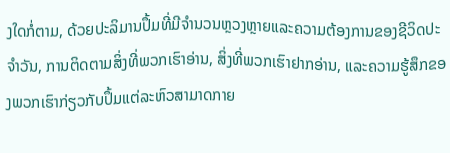ງໃດກໍ່ຕາມ, ດ້ວຍປະລິມານປຶ້ມທີ່ມີຈໍານວນຫຼວງຫຼາຍແລະຄວາມຕ້ອງການຂອງຊີວິດປະຈໍາວັນ, ການຕິດຕາມສິ່ງທີ່ພວກເຮົາອ່ານ, ສິ່ງທີ່ພວກເຮົາຢາກອ່ານ, ແລະຄວາມຮູ້ສຶກຂອງພວກເຮົາກ່ຽວກັບປຶ້ມແຕ່ລະຫົວສາມາດກາຍ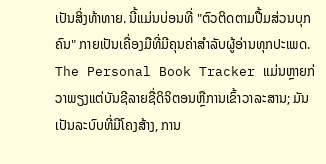ເປັນສິ່ງທ້າທາຍ. ນີ້ແມ່ນບ່ອນທີ່ "ຕົວຕິດຕາມປື້ມສ່ວນບຸກຄົນ" ກາຍເປັນເຄື່ອງມືທີ່ມີຄຸນຄ່າສໍາລັບຜູ້ອ່ານທຸກປະເພດ.
The Personal Book Tracker ແມ່ນຫຼາຍກ່ວາພຽງແຕ່ບັນຊີລາຍຊື່ດິຈິຕອນຫຼືການເຂົ້າວາລະສານ; ມັນເປັນລະບົບທີ່ມີໂຄງສ້າງ, ການ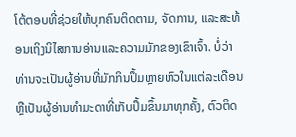ໂຕ້ຕອບທີ່ຊ່ວຍໃຫ້ບຸກຄົນຕິດຕາມ, ຈັດການ, ແລະສະທ້ອນເຖິງນິໄສການອ່ານແລະຄວາມມັກຂອງເຂົາເຈົ້າ. ບໍ່ວ່າທ່ານຈະເປັນຜູ້ອ່ານທີ່ມັກກິນປຶ້ມຫຼາຍຫົວໃນແຕ່ລະເດືອນ ຫຼືເປັນຜູ້ອ່ານທຳມະດາທີ່ເກັບປຶ້ມຂຶ້ນມາທຸກຄັ້ງ, ຕົວຕິດ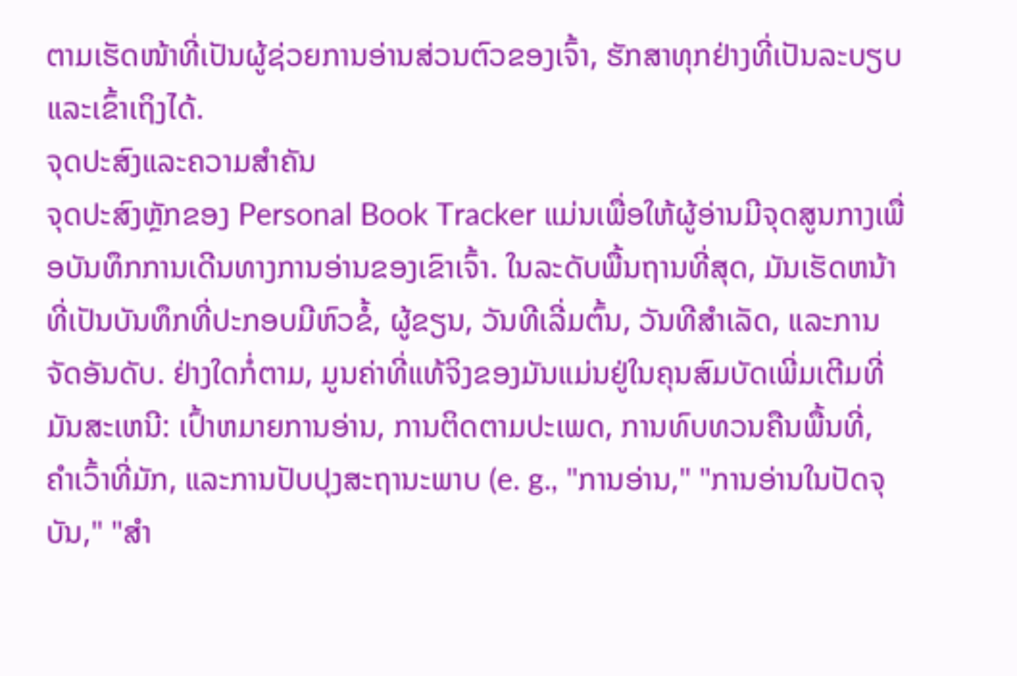ຕາມເຮັດໜ້າທີ່ເປັນຜູ້ຊ່ວຍການອ່ານສ່ວນຕົວຂອງເຈົ້າ, ຮັກສາທຸກຢ່າງທີ່ເປັນລະບຽບ ແລະເຂົ້າເຖິງໄດ້.
ຈຸດປະສົງແລະຄວາມສໍາຄັນ
ຈຸດປະສົງຫຼັກຂອງ Personal Book Tracker ແມ່ນເພື່ອໃຫ້ຜູ້ອ່ານມີຈຸດສູນກາງເພື່ອບັນທຶກການເດີນທາງການອ່ານຂອງເຂົາເຈົ້າ. ໃນລະດັບພື້ນຖານທີ່ສຸດ, ມັນເຮັດຫນ້າທີ່ເປັນບັນທຶກທີ່ປະກອບມີຫົວຂໍ້, ຜູ້ຂຽນ, ວັນທີເລີ່ມຕົ້ນ, ວັນທີສໍາເລັດ, ແລະການຈັດອັນດັບ. ຢ່າງໃດກໍ່ຕາມ, ມູນຄ່າທີ່ແທ້ຈິງຂອງມັນແມ່ນຢູ່ໃນຄຸນສົມບັດເພີ່ມເຕີມທີ່ມັນສະເຫນີ: ເປົ້າຫມາຍການອ່ານ, ການຕິດຕາມປະເພດ, ການທົບທວນຄືນພື້ນທີ່, ຄໍາເວົ້າທີ່ມັກ, ແລະການປັບປຸງສະຖານະພາບ (e. g., "ການອ່ານ," "ການອ່ານໃນປັດຈຸບັນ," "ສໍາ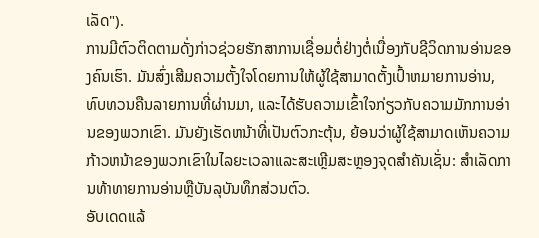ເລັດ").
ການມີຕົວຕິດຕາມດັ່ງກ່າວຊ່ວຍຮັກສາການເຊື່ອມຕໍ່ຢ່າງຕໍ່ເນື່ອງກັບຊີວິດການອ່ານຂອງຄົນເຮົາ. ມັນສົ່ງເສີມຄວາມຕັ້ງໃຈໂດຍການໃຫ້ຜູ້ໃຊ້ສາມາດຕັ້ງເປົ້າຫມາຍການອ່ານ, ທົບທວນຄືນລາຍການທີ່ຜ່ານມາ, ແລະໄດ້ຮັບຄວາມເຂົ້າໃຈກ່ຽວກັບຄວາມມັກການອ່ານຂອງພວກເຂົາ. ມັນຍັງເຮັດຫນ້າທີ່ເປັນຕົວກະຕຸ້ນ, ຍ້ອນວ່າຜູ້ໃຊ້ສາມາດເຫັນຄວາມກ້າວຫນ້າຂອງພວກເຂົາໃນໄລຍະເວລາແລະສະເຫຼີມສະຫຼອງຈຸດສໍາຄັນເຊັ່ນ: ສໍາເລັດການທ້າທາຍການອ່ານຫຼືບັນລຸບັນທຶກສ່ວນຕົວ.
ອັບເດດແລ້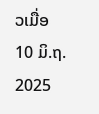ວເມື່ອ
10 ມິ.ຖ. 2025